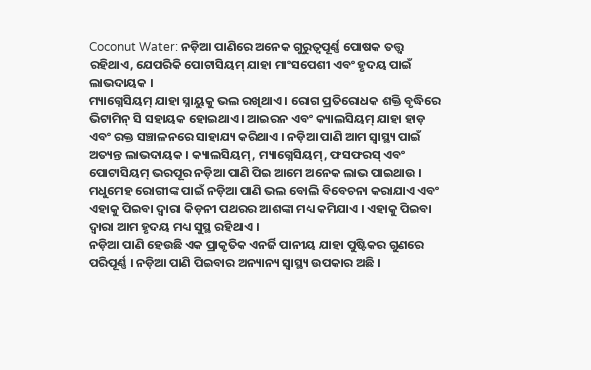Coconut Water: ନଡ଼ିଆ ପାଣିରେ ଅନେକ ଗୁରୁତ୍ୱପୂର୍ଣ୍ଣ ପୋଷକ ତତ୍ତ୍ୱ ରହିଥାଏ, ଯେପରିକି ପୋଟାସିୟମ୍ ଯାହା ମାଂସପେଶୀ ଏବଂ ହୃଦୟ ପାଇଁ ଲାଭଦାୟକ ।
ମ୍ୟାଗ୍ନେସିୟମ୍ ଯାହା ସ୍ନାୟୁକୁ ଭଲ ରଖିଥାଏ । ରୋଗ ପ୍ରତିରୋଧକ ଶକ୍ତି ବୃଦ୍ଧିରେ ଭିଟାମିନ୍ ସି ସହାୟକ ହୋଇଥାଏ । ଆଇରନ ଏବଂ କ୍ୟାଲସିୟମ୍ ଯାହା ହାଡ଼ ଏବଂ ରକ୍ତ ସଞ୍ଚାଳନରେ ସାହାଯ୍ୟ କରିଥାଏ । ନଡ଼ିଆ ପାଣି ଆମ ସ୍ୱାସ୍ଥ୍ୟ ପାଇଁ ଅତ୍ୟନ୍ତ ଲାଭଦାୟକ । କ୍ୟାଲସିୟମ୍, ମ୍ୟାଗ୍ନେସିୟମ୍, ଫସଫରସ୍ ଏବଂ ପୋଟାସିୟମ୍ ଭରପୂର ନଡ଼ିଆ ପାଣି ପିଇ ଆମେ ଅନେକ ଲାଭ ପାଇଥାଉ । ମଧୁମେହ ରୋଗୀଙ୍କ ପାଇଁ ନଡ଼ିଆ ପାଣି ଭଲ ବୋଲି ବିବେଚନା କରାଯାଏ ଏବଂ ଏହାକୁ ପିଇବା ଦ୍ୱାରା କିଡ଼ନୀ ପଥରର ଆଶଙ୍କା ମଧ୍ୟ କମିଯାଏ । ଏହାକୁ ପିଇବା ଦ୍ୱାରା ଆମ ହୃଦୟ ମଧ୍ୟ ସୁସ୍ଥ ରହିଥାଏ ।
ନଡ଼ିଆ ପାଣି ହେଉଛି ଏକ ପ୍ରାକୃତିକ ଏନର୍ଜି ପାନୀୟ ଯାହା ପୁଷ୍ଟିକର ଗୁଣରେ ପରିପୂର୍ଣ୍ଣ । ନଡ଼ିଆ ପାଣି ପିଇବାର ଅନ୍ୟାନ୍ୟ ସ୍ୱାସ୍ଥ୍ୟ ଉପକାର ଅଛି ।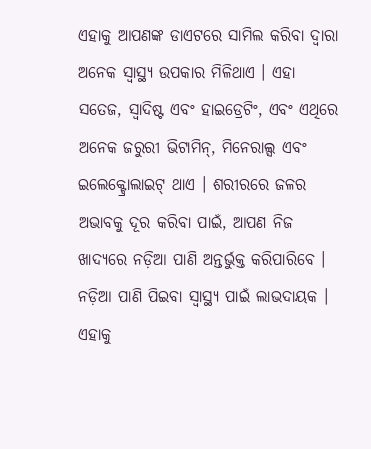ଏହାକୁ ଆପଣଙ୍କ ଡାଏଟରେ ସାମିଲ କରିବା ଦ୍ୱାରା ଅନେକ ସ୍ୱାସ୍ଥ୍ୟ ଉପକାର ମିଳିଥାଏ । ଏହା ସତେଜ, ସ୍ୱାଦିଷ୍ଟ ଏବଂ ହାଇଡ୍ରେଟିଂ, ଏବଂ ଏଥିରେ ଅନେକ ଜରୁରୀ ଭିଟାମିନ୍, ମିନେରାଲ୍ସ ଏବଂ ଇଲେକ୍ଟ୍ରୋଲାଇଟ୍ ଥାଏ । ଶରୀରରେ ଜଳର ଅଭାବକୁ ଦୂର କରିବା ପାଇଁ, ଆପଣ ନିଜ ଖାଦ୍ୟରେ ନଡ଼ିଆ ପାଣି ଅନ୍ତର୍ଭୁକ୍ତ କରିପାରିବେ । ନଡ଼ିଆ ପାଣି ପିଇବା ସ୍ୱାସ୍ଥ୍ୟ ପାଇଁ ଲାଭଦାୟକ । ଏହାକୁ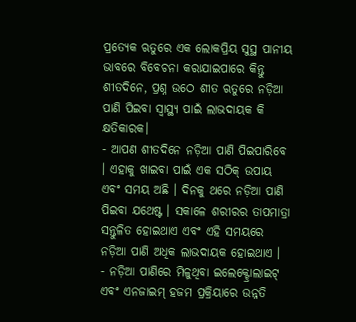ପ୍ରତ୍ୟେକ ଋତୁରେ ଏକ ଲୋକପ୍ରିୟ ସୁସ୍ଥ ପାନୀୟ ଭାବରେ ବିବେଚନା କରାଯାଇପାରେ କିନ୍ତୁ ଶୀତଦିନେ, ପ୍ରଶ୍ନ ଉଠେ ଶୀତ ଋତୁରେ ନଡ଼ିଆ ପାଣି ପିଇବା ସ୍ୱାସ୍ଥ୍ୟ ପାଇଁ ଲାଭଦାୟକ କି କ୍ଷତିକାରକ।
- ଆପଣ ଶୀତଦିନେ ନଡ଼ିଆ ପାଣି ପିଇପାରିବେ । ଏହାକୁ ଖାଇବା ପାଇଁ ଏକ ସଠିକ୍ ଉପାୟ ଏବଂ ସମୟ ଅଛି । ଦିନକୁ ଥରେ ନଡ଼ିଆ ପାଣି ପିଇବା ଯଥେଷ୍ଟ । ସକାଳେ ଶରୀରର ତାପମାତ୍ରା ସନ୍ତୁଳିତ ହୋଇଥାଏ ଏବଂ ଏହି ସମୟରେ ନଡ଼ିଆ ପାଣି ଅଧିକ ଲାଭଦାୟକ ହୋଇଥାଏ ।
- ନଡ଼ିଆ ପାଣିରେ ମିଳୁଥିବା ଇଲେକ୍ଟ୍ରୋଲାଇଟ୍ ଏବଂ ଏନଜାଇମ୍ ହଜମ ପ୍ରକ୍ରିୟାରେ ଉନ୍ନତି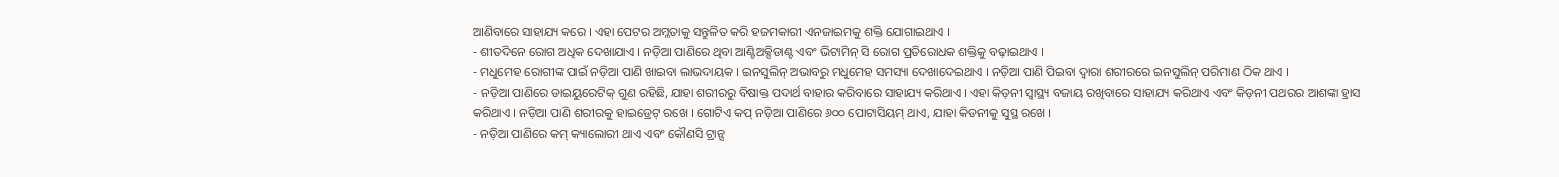ଆଣିବାରେ ସାହାଯ୍ୟ କରେ । ଏହା ପେଟର ଅମ୍ଳତାକୁ ସନ୍ତୁଳିତ କରି ହଜମକାରୀ ଏନଜାଇମକୁ ଶକ୍ତି ଯୋଗାଇଥାଏ ।
- ଶୀତଦିନେ ରୋଗ ଅଧିକ ଦେଖାଯାଏ । ନଡ଼ିଆ ପାଣିରେ ଥିବା ଆଣ୍ଟିଅକ୍ସିଡାଣ୍ଟ ଏବଂ ଭିଟାମିନ୍ ସି ରୋଗ ପ୍ରତିରୋଧକ ଶକ୍ତିକୁ ବଢ଼ାଇଥାଏ ।
- ମଧୁମେହ ରୋଗୀଙ୍କ ପାଇଁ ନଡ଼ିଆ ପାଣି ଖାଇବା ଲାଭଦାୟକ । ଇନସୁଲିନ୍ ଅଭାବରୁ ମଧୁମେହ ସମସ୍ୟା ଦେଖାଦେଇଥାଏ । ନଡ଼ିଆ ପାଣି ପିଇବା ଦ୍ୱାରା ଶରୀରରେ ଇନସୁଲିନ୍ ପରିମାଣ ଠିକ ଥାଏ ।
- ନଡ଼ିଆ ପାଣିରେ ଡାଇୟୁରେଟିକ୍ ଗୁଣ ରହିଛି, ଯାହା ଶରୀରରୁ ବିଷାକ୍ତ ପଦାର୍ଥ ବାହାର କରିବାରେ ସାହାଯ୍ୟ କରିଥାଏ । ଏହା କିଡ଼ନୀ ସ୍ୱାସ୍ଥ୍ୟ ବଜାୟ ରଖିବାରେ ସାହାଯ୍ୟ କରିଥାଏ ଏବଂ କିଡ଼ନୀ ପଥରର ଆଶଙ୍କା ହ୍ରାସ କରିଥାଏ । ନଡ଼ିଆ ପାଣି ଶରୀରକୁ ହାଇଡ୍ରେଟ୍ ରଖେ । ଗୋଟିଏ କପ୍ ନଡ଼ିଆ ପାଣିରେ ୬୦୦ ପୋଟାସିୟମ୍ ଥାଏ, ଯାହା କିଡନୀକୁ ସୁସ୍ଥ ରଖେ ।
- ନଡ଼ିଆ ପାଣିରେ କମ୍ କ୍ୟାଲୋରୀ ଥାଏ ଏବଂ କୌଣସି ଟ୍ରାନ୍ସ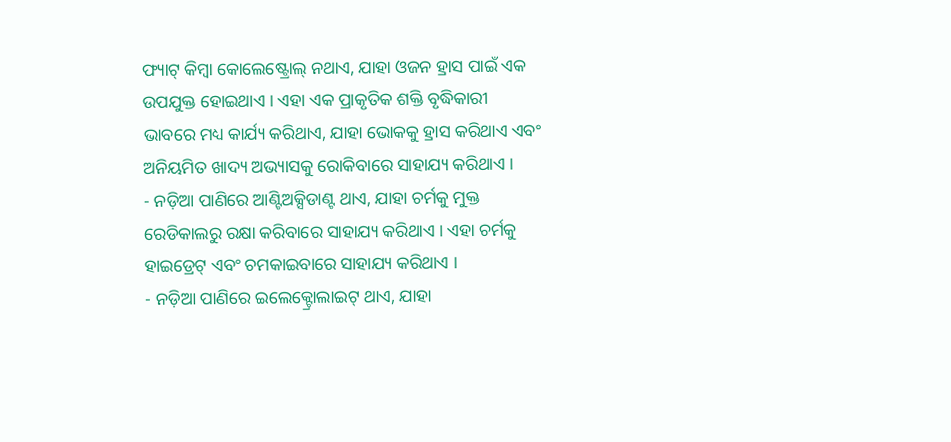ଫ୍ୟାଟ୍ କିମ୍ବା କୋଲେଷ୍ଟ୍ରୋଲ୍ ନଥାଏ, ଯାହା ଓଜନ ହ୍ରାସ ପାଇଁ ଏକ ଉପଯୁକ୍ତ ହୋଇଥାଏ । ଏହା ଏକ ପ୍ରାକୃତିକ ଶକ୍ତି ବୃଦ୍ଧିକାରୀ ଭାବରେ ମଧ୍ୟ କାର୍ଯ୍ୟ କରିଥାଏ, ଯାହା ଭୋକକୁ ହ୍ରାସ କରିଥାଏ ଏବଂ ଅନିୟମିତ ଖାଦ୍ୟ ଅଭ୍ୟାସକୁ ରୋକିବାରେ ସାହାଯ୍ୟ କରିଥାଏ ।
- ନଡ଼ିଆ ପାଣିରେ ଆଣ୍ଟିଅକ୍ସିଡାଣ୍ଟ ଥାଏ, ଯାହା ଚର୍ମକୁ ମୁକ୍ତ ରେଡିକାଲରୁ ରକ୍ଷା କରିବାରେ ସାହାଯ୍ୟ କରିଥାଏ । ଏହା ଚର୍ମକୁ ହାଇଡ୍ରେଟ୍ ଏବଂ ଚମକାଇବାରେ ସାହାଯ୍ୟ କରିଥାଏ ।
- ନଡ଼ିଆ ପାଣିରେ ଇଲେକ୍ଟ୍ରୋଲାଇଟ୍ ଥାଏ, ଯାହା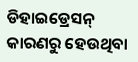ଡିହାଇଡ୍ରେସନ୍ କାରଣରୁ ହେଉଥିବା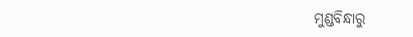ମୁଣ୍ଡବିନ୍ଧାରୁ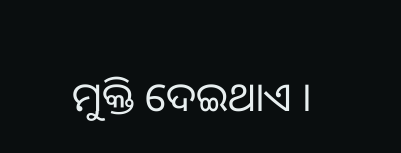ମୁକ୍ତି ଦେଇଥାଏ ।